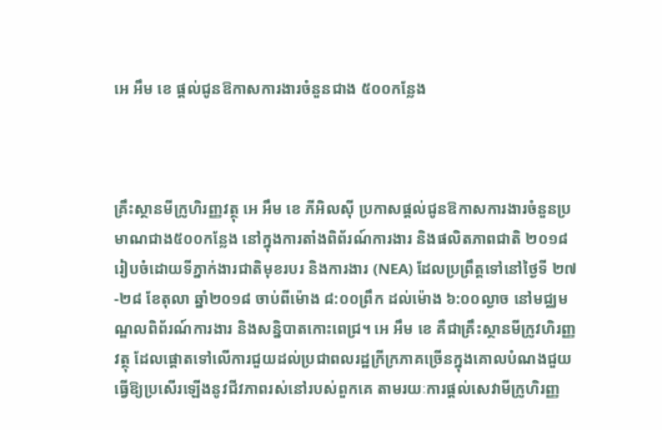អេ អឹម ខេ ផ្តល់ជូនឱកាសការងារចំនួនជាង ៥០០កន្លែង



គ្រឹះស្ថានមីក្រូហិរញ្ញវត្ថុ អេ អឹម ខេ ភីអិលស៊ី ប្រកាសផ្តល់ជូនឱកាសការងារចំនួនប្រមាណជាង៥០០កន្លែង នៅក្នុងការតាំងពិព័រណ៍ការងារ និងផលិតភាពជាតិ ២០១៨ រៀបចំដោយទីភ្នាក់ងារជាតិមុខរបរ និងការងារ (NEA) ដែលប្រព្រឹត្តទៅនៅថ្ងៃទី ២៧-២៨ ខែតុលា ឆ្នាំ២០១៨ ចាប់ពីម៉ោង ៨:០០ព្រឹក ដល់ម៉ោង ៦:០០ល្ងាច នៅមជ្ឈមណ្ឌលពិព័រណ៍ការងារ និងសន្និបាតកោះពេជ្រ។ អេ អឹម ខេ គឺជាគ្រឹះស្ថានមីក្រូវហិរញ្ញវត្ថុ ដែលផ្តោតទៅលើការជួយដល់ប្រជាពលរដ្ឋក្រីក្រភាគច្រើនក្នុងគោលបំណងជួយធ្វើឱ្យប្រសើរឡើងនូវជីវភាពរស់នៅរបស់ពួកគេ តាមរយៈការផ្តល់សេវាមីក្រូហិរញ្ញ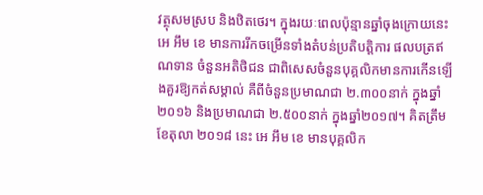វត្ថុសមស្រប និងឋិតថេរ។ ក្នុងរយៈពេលប៉ុន្មានឆ្នាំចុងក្រោយនេះ អេ អឹម ខេ មានការរីកចម្រើនទាំងតំបន់ប្រតិបត្តិការ ផលបត្រឥណទាន ចំនួនអតិថិជន ជាពិសេសចំនួនបុគ្គលិកមានការកើនឡើងគួរឱ្យកត់សម្គាល់ គឺពីចំនួនប្រមាណជា ២.៣០០នាក់ ក្នុងឆ្នាំ២០១៦ និងប្រមាណជា ២.៥០០នាក់ ក្នុងឆ្នាំ២០១៧។ គិតត្រឹមខែតុលា ២០១៨ នេះ អេ អឹម ខេ មានបុគ្គលិក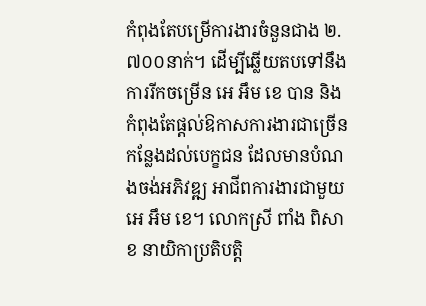កំពុងតែបម្រើការងារចំនួនជាង ២.៧០០នាក់។ ដើម្បីឆ្លើយតបទៅនឹងការរីកចម្រើន អេ អឹម ខេ បាន និងកំពុងតែផ្តល់ឱកាសការងារជាច្រើនកន្លែងដល់បេក្ខជន ដែលមានបំណងចង់អភិវឌ្ឍ អាជីពការងារជាមួយ អេ អឹម ខេ។ លោកស្រី ពាំង ពិសាខ នាយិកាប្រតិបត្តិ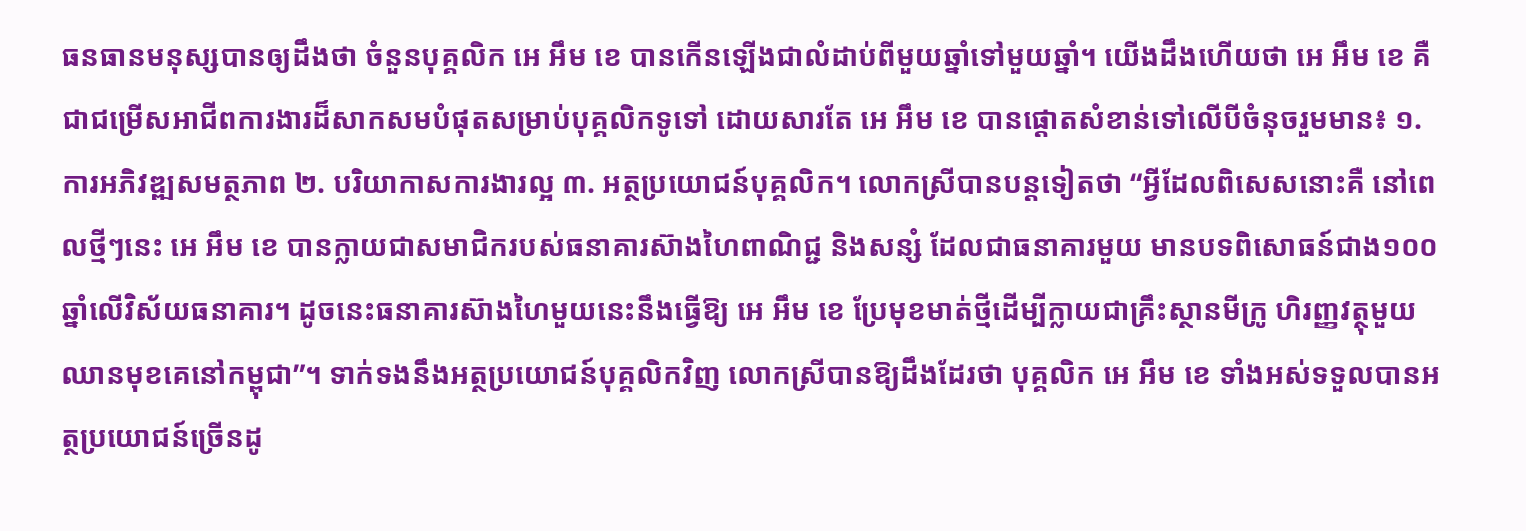ធនធានមនុស្សបានឲ្យដឹងថា ចំនួនបុគ្គលិក អេ អឹម ខេ បានកើនឡើងជាលំដាប់ពីមួយឆ្នាំទៅមួយឆ្នាំ។ យើងដឹងហើយថា អេ អឹម ខេ គឺជាជម្រើសអាជីពការងារដ៏សាកសមបំផុតសម្រាប់បុគ្គលិកទូទៅ ដោយសារតែ អេ អឹម ខេ បានផ្តោតសំខាន់ទៅលើបីចំនុចរួមមាន៖ ១. ការអភិវឌ្ឍសមត្ថភាព ២. បរិយាកាសការងារល្អ ៣. អត្ថប្រយោជន៍បុគ្គលិក។ លោកស្រីបានបន្តទៀតថា “អ្វីដែលពិសេសនោះគឺ នៅពេលថ្មីៗនេះ អេ អឹម ខេ បានក្លាយជាសមាជិករបស់ធនាគារស៊ាងហៃពាណិជ្ជ និងសន្សំ ដែលជាធនាគារមួយ មានបទពិសោធន៍ជាង១០០ឆ្នាំលើវិស័យធនាគារ។ ដូចនេះធនាគារស៊ាងហៃមួយនេះនឹងធ្វើឱ្យ អេ អឹម ខេ ប្រែមុខមាត់ថ្មីដើម្បីក្លាយជាគ្រឹះស្ថានមីក្រូ ហិរញ្ញវត្ថុមួយ ឈានមុខគេនៅកម្ពុជា”។ ទាក់ទងនឹងអត្ថប្រយោជន៍បុគ្គលិកវិញ លោកស្រីបានឱ្យដឹងដែរថា បុគ្គលិក អេ អឹម ខេ ទាំងអស់ទទួលបានអត្ថប្រយោជន៍ច្រើនដូ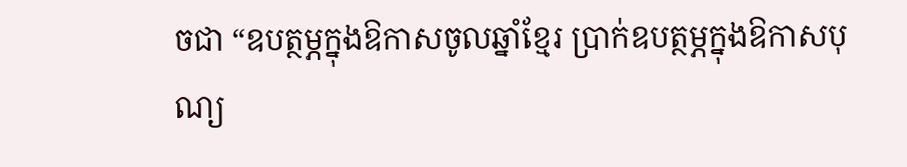ចជា “ឧបត្ថម្ភក្នុងឱកាសចូលឆ្នាំខ្មែរ ប្រាក់ឧបត្ថម្ភក្នុងឱកាសបុណ្យ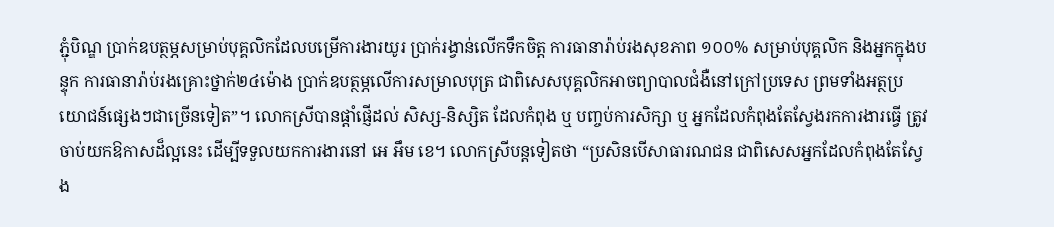ភ្ជុំបិណ្ឌ ប្រាក់ឧបត្ថម្ភសម្រាប់បុគ្គលិកដែលបម្រើការងារយូរ ប្រាក់រង្វាន់លើកទឹកចិត្ត ការធានារ៉ាប់រងសុខភាព ១០០% សម្រាប់បុគ្គលិក និងអ្នកក្នុងបន្ទុក ការធានារ៉ាប់រងគ្រោះថ្នាក់២៤ម៉ោង ប្រាក់ឧបត្ថម្ភលើការសម្រាលបុត្រ ជាពិសេសបុគ្គលិកអាចព្យាបាលជំងឺនៅក្រៅប្រទេស ព្រមទាំងអត្ថប្រយោជន៍ផ្សេងៗជាច្រើនទៀត”។ លោកស្រីបានផ្តាំផ្ញើដល់ សិស្ស-និស្សិត ដែលកំពុង ឬ បញ្ចប់ការសិក្សា ឬ អ្នកដែលកំពុងតែស្វែងរកការងារធ្វើ ត្រូវចាប់យកឱកាសដ៏ល្អនេះ ដើម្បីទទួលយកការងារនៅ អេ អឹម ខេ។ លោកស្រីបន្តទៀតថា “ប្រសិនបើសាធារណជន ជាពិសេសអ្នកដែលកំពុងតែស្វែង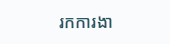រកការងា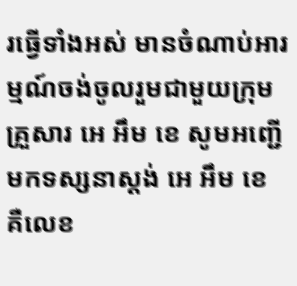រធ្វើទាំងអស់ មានចំណាប់អារម្មណ៍ចង់ចូលរួមជាមួយក្រុមគ្រួសារ អេ អឹម ខេ សូមអញ្ជើមកទស្សនាស្តង់ អេ អឹម ខេ គឺលេខ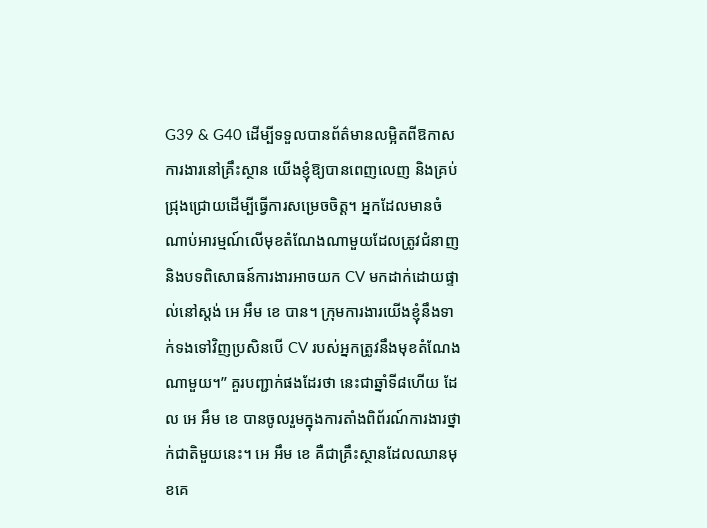G39 & G40 ដើម្បីទទួលបានព័ត៌មានលម្អិតពីឱកាសការងារនៅគ្រឹះស្ថាន យើងខ្ញុំឱ្យបានពេញលេញ និងគ្រប់ជ្រុងជ្រោយដើម្បីធ្វើការសម្រេចចិត្ត។ អ្នកដែលមានចំណាប់អារម្មណ៍លើមុខតំណែងណាមួយដែលត្រូវជំនាញ និងបទពិសោធន៍ការងារអាចយក CV មកដាក់ដោយផ្ទាល់នៅស្តង់ អេ អឹម ខេ បាន។ ក្រុមការងារយើងខ្ញុំនឹងទាក់ទងទៅវិញប្រសិនបើ CV របស់អ្នកត្រូវនឹងមុខតំណែងណាមួយ។” គួរបញ្ជាក់ផងដែរថា នេះជាឆ្នាំទី៨ហើយ ដែល អេ អឹម ខេ បានចូលរួមក្នុងការតាំងពិព័រណ៍ការងារថ្នាក់ជាតិមួយនេះ។ អេ អឹម ខេ គឺជាគ្រឹះស្ថានដែលឈានមុខគេ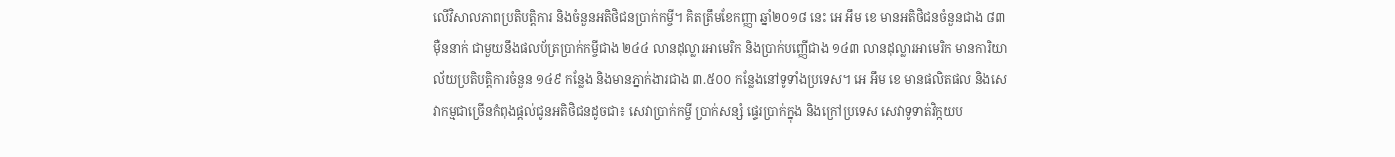លើវិសាលភាពប្រតិបត្តិការ និងចំនួនអតិថិជនប្រាក់កម្ចី។ គិតត្រឹមខែកញ្ញា ឆ្នាំ២០១៨ នេះ អេ អឹម ខេ មានអតិថិជនចំនួនជាង ៨៣ ម៉ឺននាក់ ជាមួយនឹងផលប័ត្រប្រាក់កម្ចីជាង ២៤៤ លានដុល្លារអាមេរិក និងប្រាក់បញ្ញើជាង ១៤៣ លានដុល្លារអាមេរិក មានការិយាល័យប្រតិបត្តិការចំនួន ១៤៩ កន្លែង និងមានភ្នាក់ងារជាង ៣.៥០០ កន្លែងនៅទូទាំងប្រទេស។ អេ អឹម ខេ មានផលិតផល និងសេវាកម្មជាច្រើនកំពុងផ្តល់ជូនអតិថិជនដូចជា៖ សេវាប្រាក់កម្ចី ប្រាក់សន្សំ ផ្ទេរប្រាក់ក្នុង និងក្រៅប្រទេស សេវាទូទាត់វិក្កយប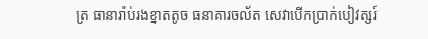ត្រ ធានារ៉ាប់រងខ្នាតតូច ធនាគារចល័ត សេវាបើកប្រាក់បៀវត្សរ៍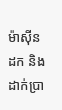ម៉ាស៊ីនដក និងដាក់ប្រា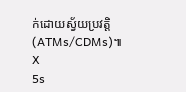ក់ដោយស្វ័យប្រវត្តិ (ATMs/CDMs)៕
X
5s